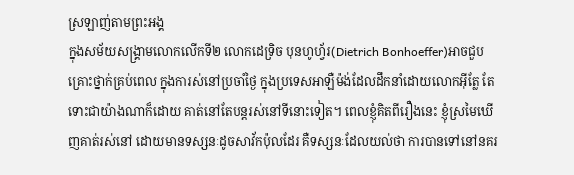ស្រឡាញ់តាមព្រះអង្គ
ក្នុងសម័យសង្រ្គាមលោកលើកទី២ លោកដេទ្រិច បុនហូហ្វ័រ(Dietrich Bonhoeffer)អាចជួបគ្រោះថ្នាក់គ្រប់ពេល ក្នុងការស់នៅប្រចាំថ្ងៃ ក្នុងប្រទេសអាឡឺម៉ង់ដែលដឹកនាំដោយលោកអ៊ីត្លែ តែទោះជាយ៉ាងណាក៏ដោយ គាត់នៅតែបន្តរស់នៅទីនោះទៀត។ ពេលខ្ញុំគិតពីរឿងនេះ ខ្ញុំស្រមៃឃើញគាត់រស់នៅ ដោយមានទស្សនៈដូចសាវ័កប៉ុលដែរ គឺទស្សនៈដែលយល់ថា ការបានទៅនៅនគរ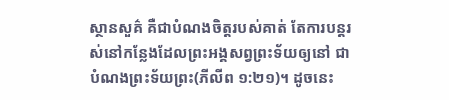ស្ថានសួគ៌ គឺជាបំណងចិត្តរបស់គាត់ តែការបន្តរស់នៅកន្លែងដែលព្រះអង្គសព្វព្រះទ័យឲ្យនៅ ជាបំណងព្រះទ័យព្រះ(ភីលីព ១:២១)។ ដូចនេះ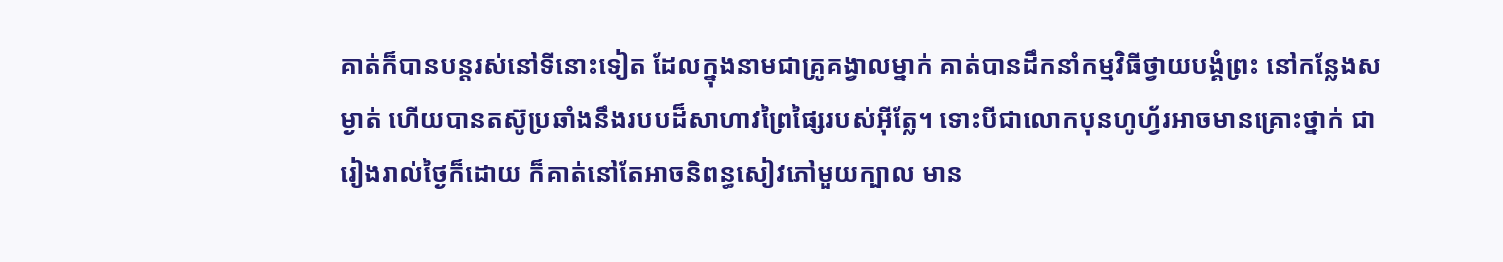គាត់ក៏បានបន្តរស់នៅទីនោះទៀត ដែលក្នុងនាមជាគ្រូគង្វាលម្នាក់ គាត់បានដឹកនាំកម្មវិធីថ្វាយបង្គំព្រះ នៅកន្លែងសម្ងាត់ ហើយបានតស៊ូប្រឆាំងនឹងរបបដ៏សាហាវព្រៃផ្សៃរបស់អ៊ីត្លែ។ ទោះបីជាលោកបុនហូហ្វ័រអាចមានគ្រោះថ្នាក់ ជារៀងរាល់ថ្ងៃក៏ដោយ ក៏គាត់នៅតែអាចនិពន្ធសៀវភៅមួយក្បាល មាន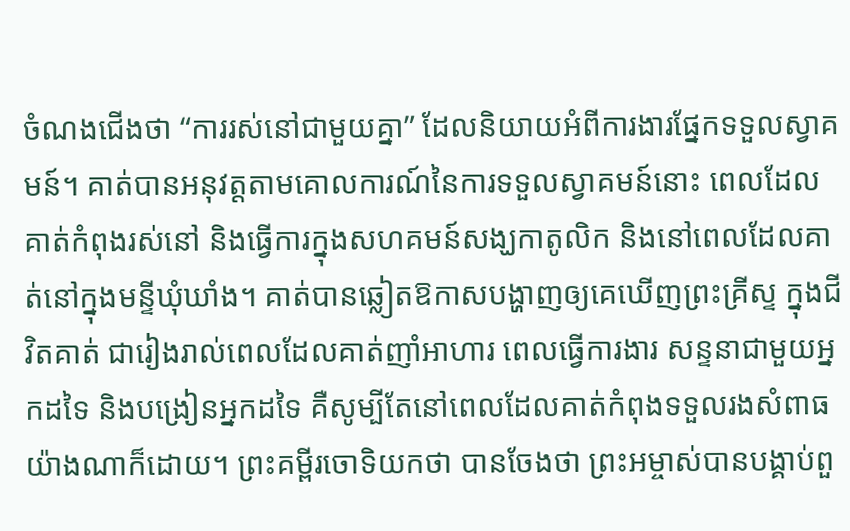ចំណងជើងថា “ការរស់នៅជាមួយគ្នា” ដែលនិយាយអំពីការងារផ្នែកទទួលស្វាគមន៍។ គាត់បានអនុវត្តតាមគោលការណ៍នៃការទទួលស្វាគមន៍នោះ ពេលដែលគាត់កំពុងរស់នៅ និងធ្វើការក្នុងសហគមន៍សង្ឃកាតូលិក និងនៅពេលដែលគាត់នៅក្នុងមន្ទីឃុំឃាំង។ គាត់បានឆ្លៀតឱកាសបង្ហាញឲ្យគេឃើញព្រះគ្រីស្ទ ក្នុងជីវិតគាត់ ជារៀងរាល់ពេលដែលគាត់ញាំអាហារ ពេលធ្វើការងារ សន្ទនាជាមួយអ្នកដទៃ និងបង្រៀនអ្នកដទៃ គឺសូម្បីតែនៅពេលដែលគាត់កំពុងទទួលរងសំពាធយ៉ាងណាក៏ដោយ។ ព្រះគម្ពីរចោទិយកថា បានចែងថា ព្រះអម្ចាស់បានបង្គាប់ពួ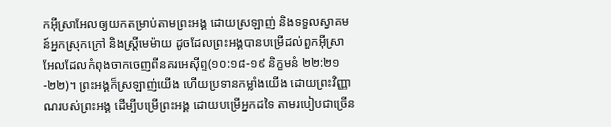កអ៊ីស្រាអែលឲ្យយកតម្រាប់តាមព្រះអង្គ ដោយស្រឡាញ់ និងទទួលស្វាគមន៍អ្នកស្រុកក្រៅ និងស្រ្តីមេម៉ាយ ដូចដែលព្រះអង្គបានបម្រើដល់ពួកអ៊ីស្រាអែលដែលកំពុងចាកចេញពីនគរអេស៊ីព្ទ(១០:១៨-១៩ និក្ខមនំ ២២:២១-២២)។ ព្រះអង្គក៏ស្រឡាញ់យើង ហើយប្រទានកម្លាំងយើង ដោយព្រះវិញ្ញាណរបស់ព្រះអង្គ ដើម្បីបម្រើព្រះអង្គ ដោយបម្រើអ្នកដទៃ តាមរបៀបជាច្រើន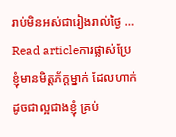រាប់មិនអស់ជារៀងរាល់ថ្ងៃ …
Read articleការផ្លាស់ប្រែ
ខ្ញុំមានមិត្តភ័ក្តម្នាក់ ដែលហាក់ដូចជាល្អជាងខ្ញុំ គ្រប់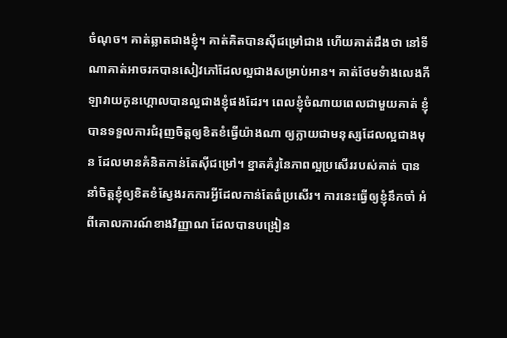ចំណុច។ គាត់ឆ្លាតជាងខ្ញុំ។ គាត់គិតបានស៊ីជម្រៅជាង ហើយគាត់ដឹងថា នៅទីណាគាត់អាចរកបានសៀវភៅដែលល្អជាងសម្រាប់អាន។ គាត់ថែមទំាងលេងកីឡាវាយកូនហ្គោលបានល្អជាងខ្ញុំផងដែរ។ ពេលខ្ញុំចំណាយពេលជាមួយគាត់ ខ្ញុំបានទទួលការជំរុញចិត្តឲ្យខិតខំធ្វើយ៉ាងណា ឲ្យក្លាយជាមនុស្សដែលល្អជាងមុន ដែលមានគំនិតកាន់តែស៊ីជម្រៅ។ ខ្នាតគំរូនៃភាពល្អប្រសើររបស់គាត់ បាននាំចិត្តខ្ញុំឲ្យខិតខំស្វែងរកការអ្វីដែលកាន់តែធំប្រសើរ។ ការនេះធ្វើឲ្យខ្ញុំនឹកចាំ អំពីគោលការណ៍ខាងវិញ្ញាណ ដែលបានបង្រៀន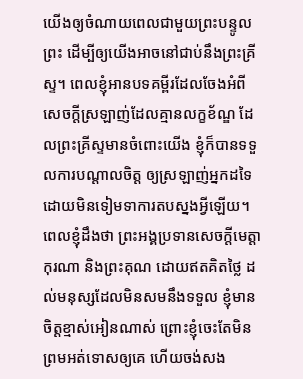យើងឲ្យចំណាយពេលជាមួយព្រះបន្ទូលព្រះ ដើម្បីឲ្យយើងអាចនៅជាប់នឹងព្រះគ្រីស្ទ។ ពេលខ្ញុំអានបទគម្ពីរដែលចែងអំពីសេចក្តីស្រឡាញ់ដែលគ្មានលក្ខខ័ណ្ឌ ដែលព្រះគ្រីស្ទមានចំពោះយើង ខ្ញុំក៏បានទទួលការបណ្តាលចិត្ត ឲ្យស្រឡាញ់អ្នកដទៃ ដោយមិនទៀមទាការតបស្នងអ្វីឡើយ។ ពេលខ្ញុំដឹងថា ព្រះអង្គប្រទានសេចក្តីមេត្តាកុរណា និងព្រះគុណ ដោយឥតគិតថ្លៃ ដល់មនុស្សដែលមិនសមនឹងទទួល ខ្ញុំមានចិត្តខ្មាស់អៀនណាស់ ព្រោះខ្ញុំចេះតែមិនព្រមអត់ទោសឲ្យគេ ហើយចង់សង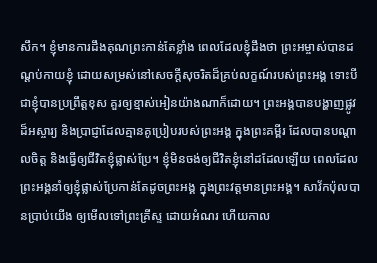សឹក។ ខ្ញុំមានការដឹងគុណព្រះកាន់តែខ្លាំង ពេលដែលខ្ញុំដឹងថា ព្រះអម្ចាស់បានដណ្តប់កាយខ្ញុំ ដោយសម្រស់នៅសេចក្តីសុចរិតដ៏គ្រប់លក្ខណ៍របស់ព្រះអង្គ ទោះបីជាខ្ញុំបានប្រព្រឹត្តខុស គួរឲ្យខ្មាស់អៀនយ៉ាងណាក៏ដោយ។ ព្រះអង្គបានបង្ហាញផ្លូវដ៏អស្ចារ្យ និងប្រាជ្ញាដែលគ្មានគូប្រៀបរបស់ព្រះអង្គ ក្នុងព្រះគម្ពីរ ដែលបានបណ្តាលចិត្ត និងធ្វើឲ្យជីវិតខ្ញុំផ្លាស់ប្រែ។ ខ្ញុំមិនចង់ឲ្យជីវិតខ្ញុំនៅដដែលឡើយ ពេលដែលព្រះអង្គនាំឲ្យខ្ញុំផ្លាស់ប្រែកាន់តែដូចព្រះអង្គ ក្នុងព្រះវត្តមានព្រះអង្គ។ សាវ័កប៉ុលបានប្រាប់យើង ឲ្យមើលទៅព្រះគ្រីស្ទ ដោយអំណរ ហើយកាល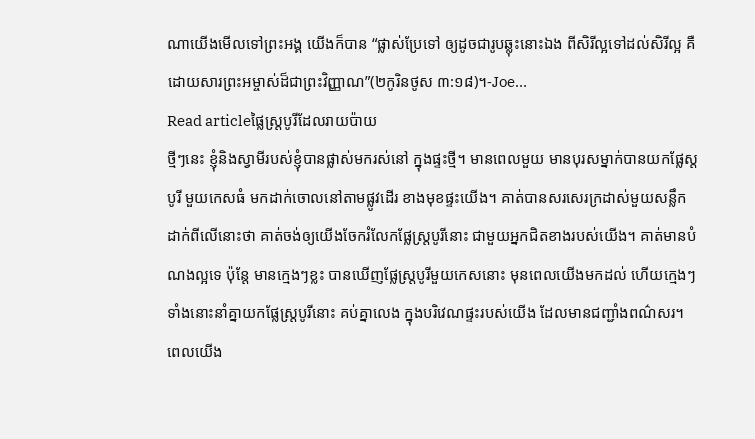ណាយើងមើលទៅព្រះអង្គ យើងក៏បាន “ផ្លាស់ប្រែទៅ ឲ្យដូចជារូបឆ្លុះនោះឯង ពីសិរីល្អទៅដល់សិរីល្អ គឺដោយសារព្រះអម្ចាស់ដ៏ជាព្រះវិញ្ញាណ”(២កូរិនថូស ៣:១៨)។-Joe…
Read articleផ្លៃស្ត្របូរីដែលរាយប៉ាយ
ថ្មីៗនេះ ខ្ញុំនិងស្វាមីរបស់ខ្ញុំបានផ្លាស់មករស់នៅ ក្នុងផ្ទះថ្មី។ មានពេលមួយ មានបុរសម្នាក់បានយកផ្លែស្តបូរី មួយកេសធំ មកដាក់ចោលនៅតាមផ្លូវដើរ ខាងមុខផ្ទះយើង។ គាត់បានសរសេរក្រដាស់មួយសន្លឹកដាក់ពីលើនោះថា គាត់ចង់ឲ្យយើងចែករំលែកផ្លែស្ត្របូរីនោះ ជាមួយអ្នកជិតខាងរបស់យើង។ គាត់មានបំណងល្អទេ ប៉ុន្តែ មានក្មេងៗខ្លះ បានឃើញផ្លែស្ត្របូរីមួយកេសនោះ មុនពេលយើងមកដល់ ហើយក្មេងៗទាំងនោះនាំគ្នាយកផ្លែស្ត្របូរីនោះ គប់គ្នាលេង ក្នុងបរិវេណផ្ទះរបស់យើង ដែលមានជញ្ជាំងពណ៌សរ។ ពេលយើង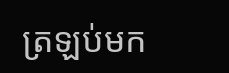ត្រឡប់មក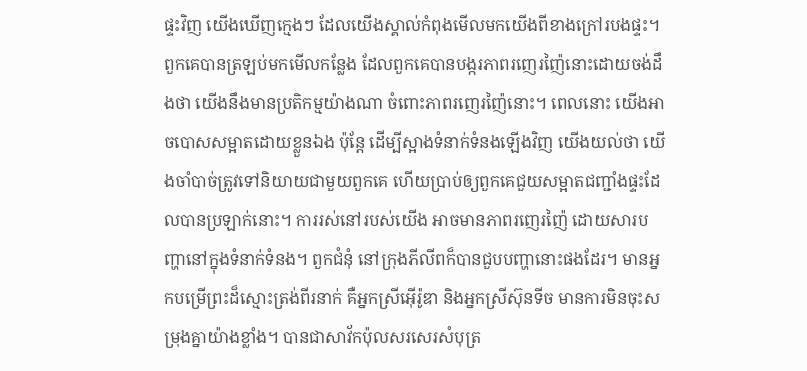ផ្ទះវិញ យើងឃើញក្មេងៗ ដែលយើងស្គាល់កំពុងមើលមកយើងពីខាងក្រៅរបងផ្ទះ។ ពួកគេបានត្រឡប់មកមើលកន្លែង ដែលពួកគេបានបង្ករភាពរញេរញ៉ៃនោះដោយចង់ដឹងថា យើងនឹងមានប្រតិកម្មយ៉ាងណា ចំពោះភាពរញេរញ៉ៃនោះ។ ពេលនោះ យើងអាចបោសសម្អាតដោយខ្លួនឯង ប៉ុន្តែ ដើម្បីស្អាងទំនាក់ទំនងឡើងវិញ យើងយល់ថា យើងចាំបាច់ត្រូវទៅនិយាយជាមួយពួកគេ ហើយប្រាប់ឲ្យពួកគេជួយសម្អាតជញ្ជាំងផ្ទះដែលបានប្រឡាក់នោះ។ ការរស់នៅរបស់យើង អាចមានភាពរញេរញ៉ៃ ដោយសារបញ្ហានៅក្នុងទំនាក់ទំនង។ ពួកជំនុំ នៅក្រុងភីលីពក៏បានជួបបញ្ហានោះផងដែរ។ មានអ្នកបម្រើព្រះដ៏ស្មោះត្រង់ពីរនាក់ គឺអ្នកស្រីអ៊ើរ៉ូឌា និងអ្នកស្រីស៊ុនទីច មានការមិនចុះសម្រុងគ្នាយ៉ាងខ្លាំង។ បានជាសាវ័កប៉ុលសរសេរសំបុត្រ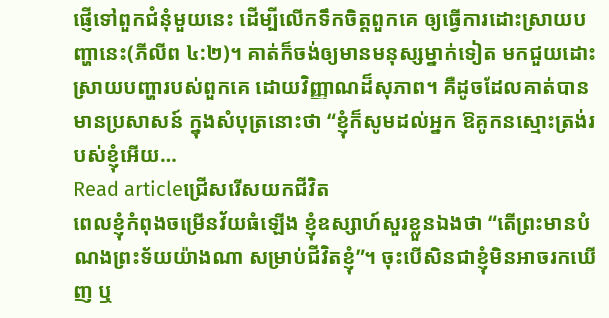ផ្ញើទៅពួកជំនុំមួយនេះ ដើម្បីលើកទឹកចិត្តពួកគេ ឲ្យធ្វើការដោះស្រាយបញ្ហានេះ(ភីលីព ៤:២)។ គាត់ក៏ចង់ឲ្យមានមនុស្សម្នាក់ទៀត មកជួយដោះស្រាយបញ្ហារបស់ពួកគេ ដោយវិញ្ញាណដ៏សុភាព។ គឺដូចដែលគាត់បានមានប្រសាសន៍ ក្នុងសំបុត្រនោះថា “ខ្ញុំក៏សូមដល់អ្នក ឱគូកនស្មោះត្រង់របស់ខ្ញុំអើយ…
Read articleជ្រើសរើសយកជីវិត
ពេលខ្ញុំកំពុងចម្រើនវ័យធំឡើង ខ្ញុំឧស្សាហ៍សួរខ្លួនឯងថា “តើព្រះមានបំណងព្រះទ័យយ៉ាងណា សម្រាប់ជីវិតខ្ញុំ”។ ចុះបើសិនជាខ្ញុំមិនអាចរកឃើញ ឬ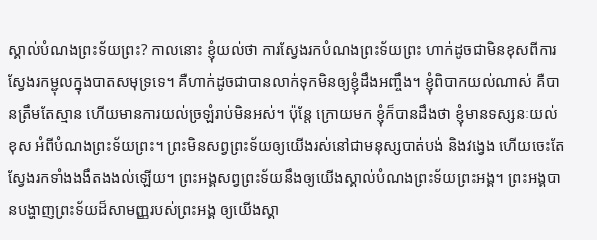ស្គាល់បំណងព្រះទ័យព្រះ? កាលនោះ ខ្ញុំយល់ថា ការស្វែងរកបំណងព្រះទ័យព្រះ ហាក់ដូចជាមិនខុសពីការស្វែងរកម្ជុលក្នុងបាតសមុទ្រទេ។ គឺហាក់ដូចជាបានលាក់ទុកមិនឲ្យខ្ញុំដឹងអញ្ចឹង។ ខ្ញុំពិបាកយល់ណាស់ គឺបានត្រឹមតែស្មាន ហើយមានការយល់ច្រឡំរាប់មិនអស់។ ប៉ុន្តែ ក្រោយមក ខ្ញុំក៏បានដឹងថា ខ្ញុំមានទស្សនៈយល់ខុស អំពីបំណងព្រះទ័យព្រះ។ ព្រះមិនសព្វព្រះទ័យឲ្យយើងរស់នៅជាមនុស្សបាត់បង់ និងវង្វេង ហើយចេះតែស្វែងរកទាំងងងឹតងងល់ឡើយ។ ព្រះអង្គសព្វព្រះទ័យនឹងឲ្យយើងស្គាល់បំណងព្រះទ័យព្រះអង្គ។ ព្រះអង្គបានបង្ហាញព្រះទ័យដ៏សាមញ្ញរបស់ព្រះអង្គ ឲ្យយើងស្គា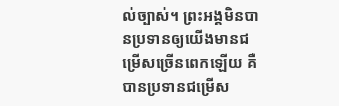ល់ច្បាស់។ ព្រះអង្គមិនបានប្រទានឲ្យយើងមានជម្រើសច្រើនពេកឡើយ គឺបានប្រទានជម្រើស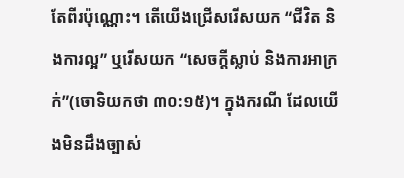តែពីរប៉ុណ្ណោះ។ តើយើងជ្រើសរើសយក “ជីវិត និងការល្អ” ឬរើសយក “សេចក្តីស្លាប់ និងការអាក្រក់”(ចោទិយកថា ៣០:១៥)។ ក្នុងករណី ដែលយើងមិនដឹងច្បាស់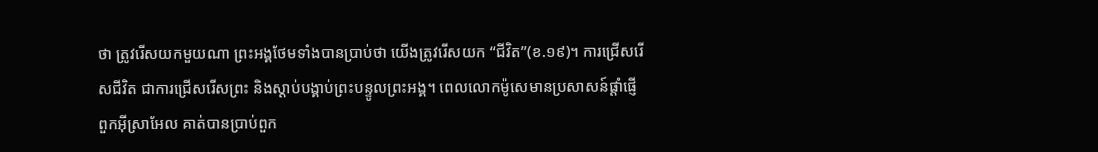ថា ត្រូវរើសយកមួយណា ព្រះអង្គថែមទាំងបានប្រាប់ថា យើងត្រូវរើសយក “ជីវិត”(ខ.១៩)។ ការជ្រើសរើសជីវិត ជាការជ្រើសរើសព្រះ និងស្តាប់បង្គាប់ព្រះបន្ទូលព្រះអង្គ។ ពេលលោកម៉ូសេមានប្រសាសន៍ផ្តាំផ្ញើពួកអ៊ីស្រាអែល គាត់បានប្រាប់ពួក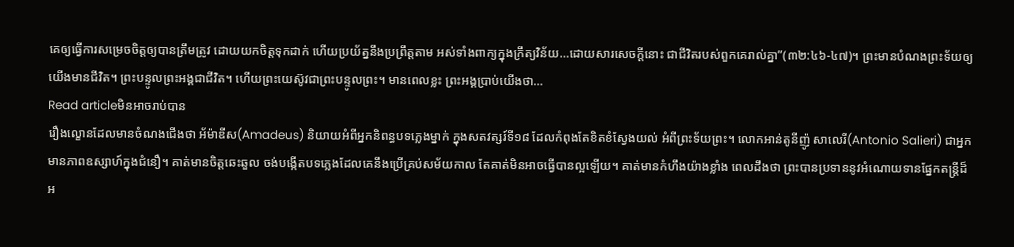គេឲ្យធ្វើការសម្រេចចិត្តឲ្យបានត្រឹមត្រូវ ដោយយកចិត្តទុកដាក់ ហើយប្រយ័ត្ននឹងប្រព្រឹត្តតាម អស់ទាំងពាក្យក្នុងក្រឹត្យវិន័យ…ដោយសារសេចក្តីនោះ ជាជីវិតរបស់ពួកគេរាល់គ្នា”(៣២:៤៦-៤៧)។ ព្រះមានបំណងព្រះទ័យឲ្យយើងមានជីវិត។ ព្រះបន្ទូលព្រះអង្គជាជីវិត។ ហើយព្រះយេស៊ូវជាព្រះបន្ទូលព្រះ។ មានពេលខ្លះ ព្រះអង្គប្រាប់យើងថា…
Read articleមិនអាចរាប់បាន
រឿងល្ខោនដែលមានចំណងជើងថា អ័ម៉ាឌីស(Amadeus) និយាយអំពីអ្នកនិពន្ធបទភ្លេងម្នាក់ ក្នុងសតវត្សរ៍ទី១៨ ដែលកំពុងតែខិតខំស្វែងយល់ អំពីព្រះទ័យព្រះ។ លោកអាន់តូនីញ៉ូ សាលេរី(Antonio Salieri) ជាអ្នកមានភាពឧស្សាហ៍ក្នុងជំនឿ។ គាត់មានចិត្តឆេះឆួល ចង់បង្កើតបទភ្លេងដែលគេនឹងប្រើគ្រប់សម័យកាល តែគាត់មិនអាចធ្វើបានល្អឡើយ។ គាត់មានកំហឹងយ៉ាងខ្លាំង ពេលដឹងថា ព្រះបានប្រទាននូវអំណោយទានផ្នែកតន្រ្តីដ៏អ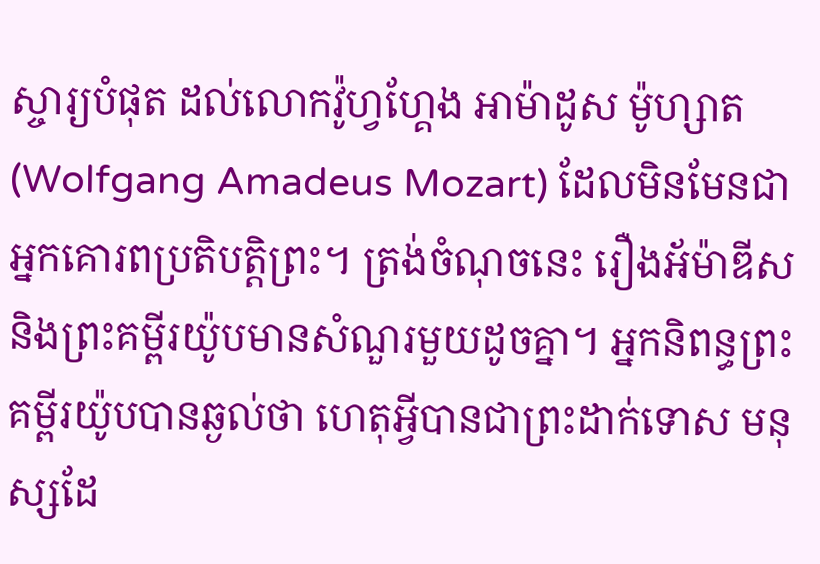ស្ចារ្យបំផុត ដល់លោកវ៉ូហ្វហ្គែង អាម៉ាដូស ម៉ូហ្សាត (Wolfgang Amadeus Mozart) ដែលមិនមែនជាអ្នកគោរពប្រតិបត្តិព្រះ។ ត្រង់ចំណុចនេះ រឿងអ័ម៉ាឌីស និងព្រះគម្ពីរយ៉ូបមានសំណួរមួយដូចគ្នា។ អ្នកនិពន្ធព្រះគម្ពីរយ៉ូបបានឆ្ងល់ថា ហេតុអ្វីបានជាព្រះដាក់ទោស មនុស្សដែ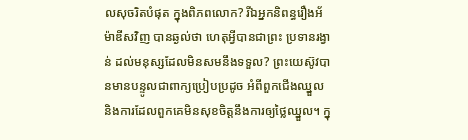លសុចរិតបំផុត ក្នុងពិភពលោក? រីឯអ្នកនិពន្ធរឿងអ័ម៉ាឌីសវិញ បានឆ្ងល់ថា ហេតុអ្វីបានជាព្រះ ប្រទានរង្វាន់ ដល់មនុស្សដែលមិនសមនឹងទទួល? ព្រះយេស៊ូវបានមានបន្ទូលជាពាក្យប្រៀបប្រដូច អំពីពួកជើងឈ្នួល និងការដែលពួកគេមិនសុខចិត្តនឹងការឲ្យថ្លៃឈ្នួល។ ក្នុ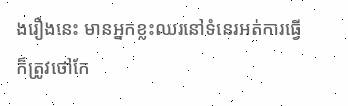ងរឿងនេះ មានអ្នកខ្លះឈរនៅទំនេរអត់ការធ្វើ ក៏ត្រូវថៅកែ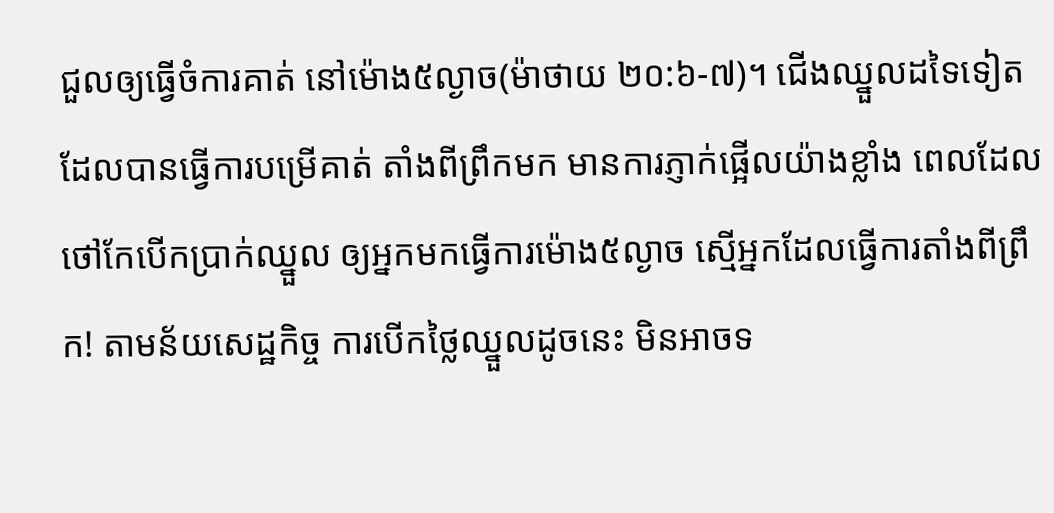ជួលឲ្យធ្វើចំការគាត់ នៅម៉ោង៥ល្ងាច(ម៉ាថាយ ២០:៦-៧)។ ជើងឈ្នួលដទៃទៀត ដែលបានធ្វើការបម្រើគាត់ តាំងពីព្រឹកមក មានការភ្ញាក់ផ្អើលយ៉ាងខ្លាំង ពេលដែលថៅកែបើកប្រាក់ឈ្នួល ឲ្យអ្នកមកធ្វើការម៉ោង៥ល្ងាច ស្មើអ្នកដែលធ្វើការតាំងពីព្រឹក! តាមន័យសេដ្ឋកិច្ច ការបើកថ្លៃឈ្នួលដូចនេះ មិនអាចទ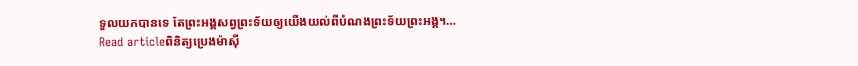ទួលយកបានទេ តែព្រះអង្គសព្វព្រះទ័យឲ្យយើងយល់ពីបំណងព្រះទ័យព្រះអង្គ។…
Read articleពិនិត្យប្រេងម៉ាស៊ី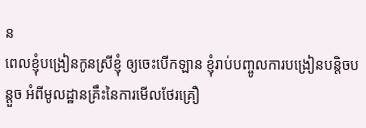ន
ពេលខ្ញុំបង្រៀនកូនស្រីខ្ញុំ ឲ្យចេះបើកឡាន ខ្ញុំរាប់បញ្ចូលការបង្រៀនបន្តិចបន្តួច អំពីមូលដ្ឋានគ្រឹះនៃការមើលថែរគ្រឿ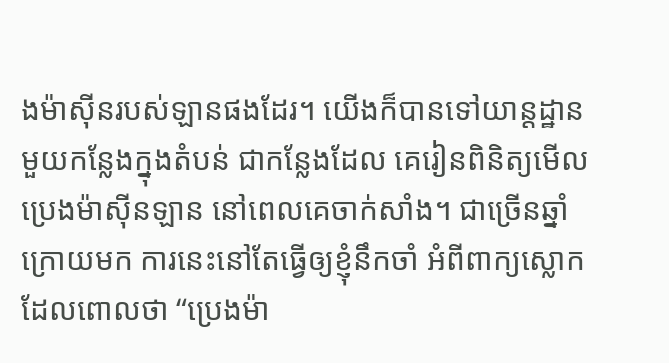ងម៉ាស៊ីនរបស់ឡានផងដែរ។ យើងក៏បានទៅយាន្តដ្ឋានមួយកន្លែងក្នុងតំបន់ ជាកន្លែងដែល គេរៀនពិនិត្យមើលប្រេងម៉ាស៊ីនឡាន នៅពេលគេចាក់សាំង។ ជាច្រើនឆ្នាំក្រោយមក ការនេះនៅតែធ្វើឲ្យខ្ញុំនឹកចាំ អំពីពាក្យស្លោក ដែលពោលថា “ប្រេងម៉ា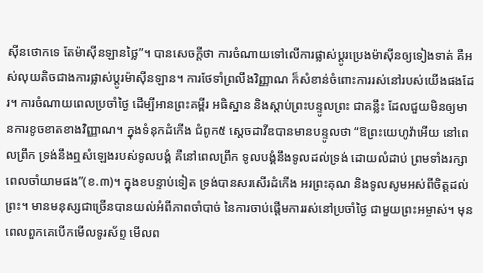ស៊ីនថោកទេ តែម៉ាស៊ីនឡានថ្លៃ”។ បានសេចក្តីថា ការចំណាយទៅលើការផ្លាស់ប្តូរប្រេងម៉ាស៊ីនឲ្យទៀងទាត់ គឺអស់លុយតិចជាងការផ្លាស់ប្តូរម៉ាស៊ីនឡាន។ ការថែទាំព្រលឹងវិញ្ញាណ ក៏សំខាន់ចំពោះការរស់នៅរបស់យើងផងដែរ។ ការចំណាយពេលប្រចាំថ្ងៃ ដើម្បីអានព្រះគម្ពីរ អធិស្ឋាន និងស្តាប់ព្រះបន្ទូលព្រះ ជាគន្លឹះ ដែលជួយមិនឲ្យមានការខូចខាតខាងវិញ្ញាណ។ ក្នុងទំនុកដំកើង ជំពូក៥ ស្តេចដាវីឌបានមានបន្ទូលថា “ឱព្រះយេហូវ៉ាអើយ នៅពេលព្រឹក ទ្រង់នឹងឮសំឡេងរបស់ទូលបង្គំ គឺនៅពេលព្រឹក ទូលបង្គំនឹងទូលដល់ទ្រង់ ដោយលំដាប់ ព្រមទាំងរក្សាពេលចាំយាមផង”(ខ.៣)។ ក្នុងខបន្ទាប់ទៀត ទ្រង់បានសរសើរដំកើង អរព្រះគុណ និងទូលសូមអស់ពីចិត្តដល់ព្រះ។ មានមនុស្សជាច្រើនបានយល់អំពីភាពចាំបាច់ នៃការចាប់ផ្តើមការរស់នៅប្រចាំថ្ងៃ ជាមួយព្រះអម្ចាស់។ មុនពេលពួកគេបើកមើលទូរស័ព្ទ មើលព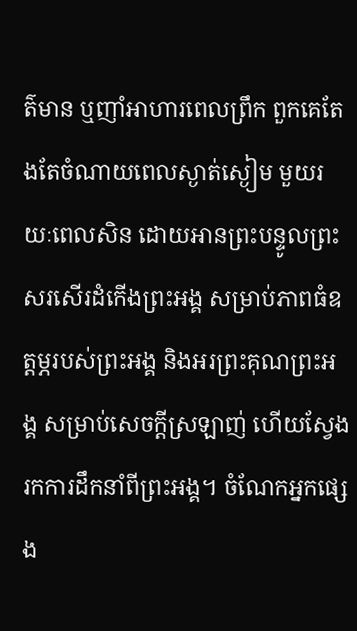ត៌មាន ឬញាំអាហារពេលព្រឹក ពួកគេតែងតែចំណាយពេលស្ងាត់ស្ងៀម មួយរយៈពេលសិន ដោយអានព្រះបន្ទូលព្រះ សរសើរដំកើងព្រះអង្គ សម្រាប់ភាពធំឧត្តម្ភរបស់ព្រះអង្គ និងអរព្រះគុណព្រះអង្គ សម្រាប់សេចក្តីស្រឡាញ់ ហើយស្វែងរកការដឹកនាំពីព្រះអង្គ។ ចំណែកអ្នកផ្សេង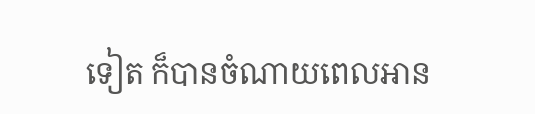ទៀត ក៏បានចំណាយពេលអាន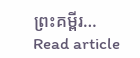ព្រះគម្ពីរ…
Read article